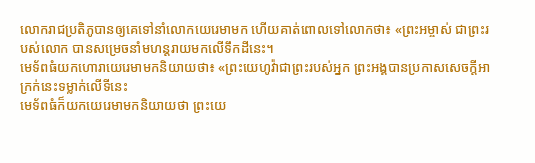លោករាជប្រតិភូបានឲ្យគេទៅនាំលោកយេរេមាមក ហើយគាត់ពោលទៅលោកថា៖ «ព្រះអម្ចាស់ ជាព្រះរបស់លោក បានសម្រេចនាំមហន្តរាយមកលើទឹកដីនេះ។
មេទ័ពធំយកហោរាយេរេមាមកនិយាយថា៖ «ព្រះយេហូវ៉ាជាព្រះរបស់អ្នក ព្រះអង្គបានប្រកាសសេចក្ដីអាក្រក់នេះទម្លាក់លើទីនេះ
មេទ័ពធំក៏យកយេរេមាមកនិយាយថា ព្រះយេ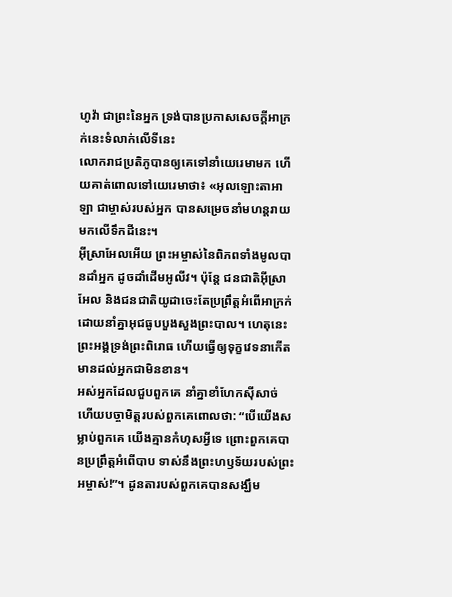ហូវ៉ា ជាព្រះនៃអ្នក ទ្រង់បានប្រកាសសេចក្ដីអាក្រក់នេះទំលាក់លើទីនេះ
លោករាជប្រតិភូបានឲ្យគេទៅនាំយេរេមាមក ហើយគាត់ពោលទៅយេរេមាថា៖ «អុលឡោះតាអាឡា ជាម្ចាស់របស់អ្នក បានសម្រេចនាំមហន្តរាយមកលើទឹកដីនេះ។
អ៊ីស្រាអែលអើយ ព្រះអម្ចាស់នៃពិភពទាំងមូលបានដាំអ្នក ដូចដាំដើមអូលីវ។ ប៉ុន្តែ ជនជាតិអ៊ីស្រាអែល និងជនជាតិយូដាចេះតែប្រព្រឹត្តអំពើអាក្រក់ ដោយនាំគ្នាអុជធូបបួងសួងព្រះបាល។ ហេតុនេះ ព្រះអង្គទ្រង់ព្រះពិរោធ ហើយធ្វើឲ្យទុក្ខវេទនាកើតមានដល់អ្នកជាមិនខាន។
អស់អ្នកដែលជួបពួកគេ នាំគ្នាខាំហែកស៊ីសាច់ ហើយបច្ចាមិត្តរបស់ពួកគេពោលថា: “បើយើងសម្លាប់ពួកគេ យើងគ្មានកំហុសអ្វីទេ ព្រោះពួកគេបានប្រព្រឹត្តអំពើបាប ទាស់នឹងព្រះហឫទ័យរបស់ព្រះអម្ចាស់!”។ ដូនតារបស់ពួកគេបានសង្ឃឹម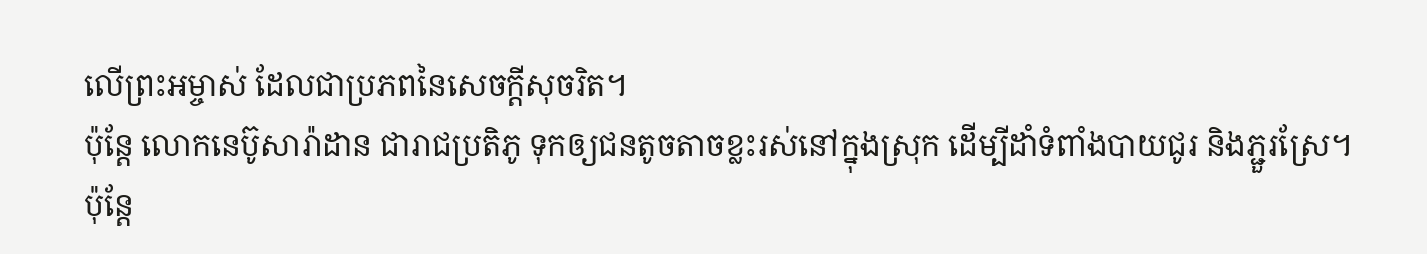លើព្រះអម្ចាស់ ដែលជាប្រភពនៃសេចក្ដីសុចរិត។
ប៉ុន្តែ លោកនេប៊ូសារ៉ាដាន ជារាជប្រតិភូ ទុកឲ្យជនតូចតាចខ្លះរស់នៅក្នុងស្រុក ដើម្បីដាំទំពាំងបាយជូរ និងភ្ជួរស្រែ។
ប៉ុន្តែ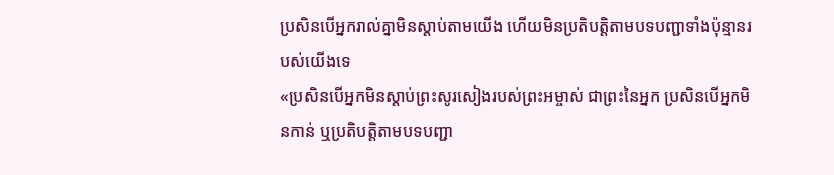ប្រសិនបើអ្នករាល់គ្នាមិនស្ដាប់តាមយើង ហើយមិនប្រតិបត្តិតាមបទបញ្ជាទាំងប៉ុន្មានរបស់យើងទេ
«ប្រសិនបើអ្នកមិនស្ដាប់ព្រះសូរសៀងរបស់ព្រះអម្ចាស់ ជាព្រះនៃអ្នក ប្រសិនបើអ្នកមិនកាន់ ឬប្រតិបត្តិតាមបទបញ្ជា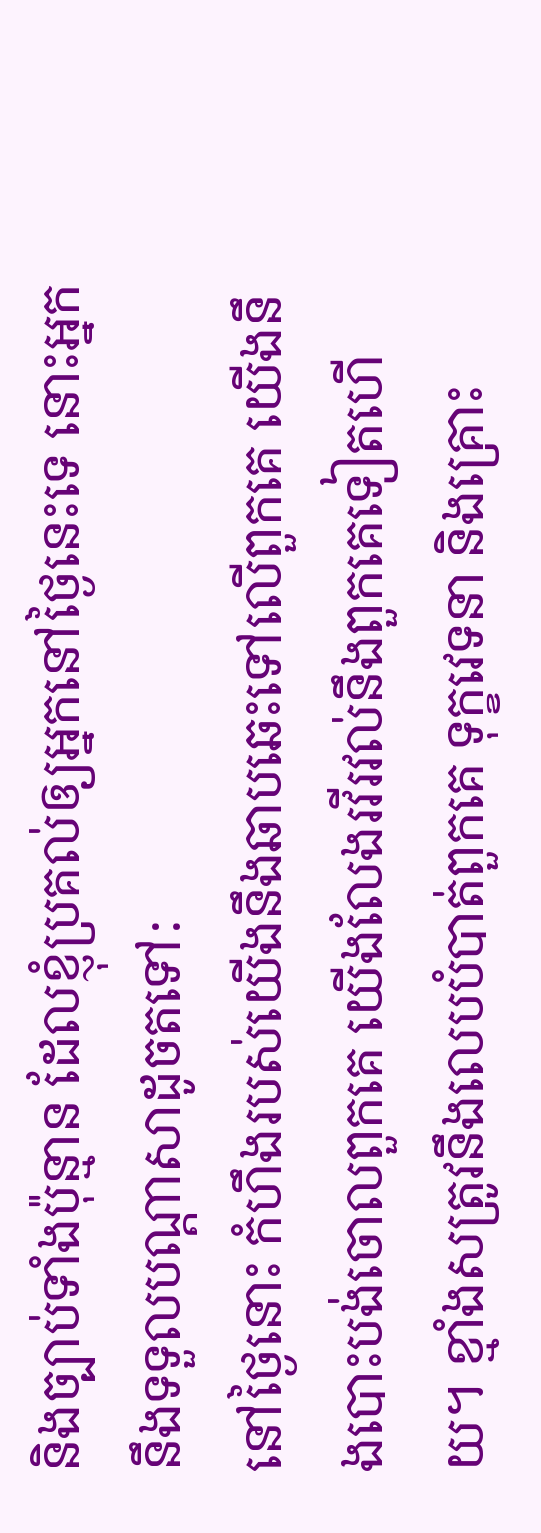និងច្បាប់ទាំងប៉ុន្មាន ដែលខ្ញុំប្រគល់ឲ្យអ្នកនៅថ្ងៃនេះទេ នោះអ្នកនឹងទទួលបណ្ដាសាដូចតទៅ:
នៅថ្ងៃនោះ កំហឹងរបស់យើងនឹងឆាបឆេះទៅលើពួកគេ យើងនឹងបោះបង់ចោលពួកគេ យើងលែងរវីរវល់នឹងពួកគេទៀតហើយ។ ខ្មាំងសត្រូវនឹងលេបបំបាត់ពួកគេ ទុក្ខវេទនា និងគ្រោះ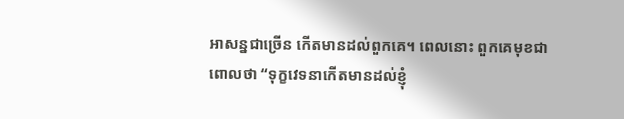អាសន្នជាច្រើន កើតមានដល់ពួកគេ។ ពេលនោះ ពួកគេមុខជាពោលថា “ទុក្ខវេទនាកើតមានដល់ខ្ញុំ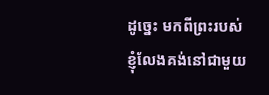ដូច្នេះ មកពីព្រះរបស់ខ្ញុំលែងគង់នៅជាមួយ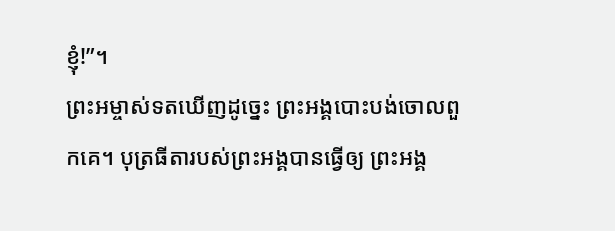ខ្ញុំ!”។
ព្រះអម្ចាស់ទតឃើញដូច្នេះ ព្រះអង្គបោះបង់ចោលពួកគេ។ បុត្រធីតារបស់ព្រះអង្គបានធ្វើឲ្យ ព្រះអង្គ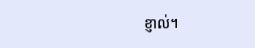ខ្ញាល់។